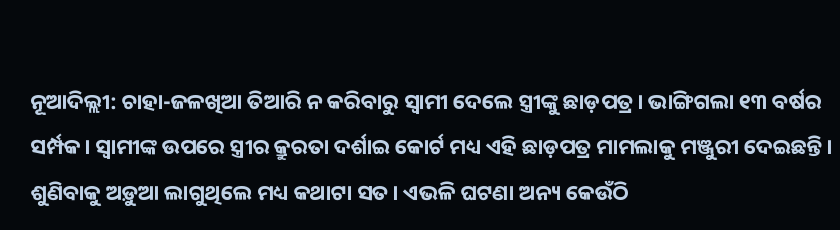ନୂଆଦିଲ୍ଲୀ: ଚାହା-ଜଳଖିଆ ତିଆରି ନ କରିବାରୁ ସ୍ୱାମୀ ଦେଲେ ସ୍ତ୍ରୀଙ୍କୁ ଛାଡ଼ପତ୍ର। ଭାଙ୍ଗିଗଲା ୧୩ ବର୍ଷର ସର୍ମ୍ପକ। ସ୍ୱାମୀଙ୍କ ଉପରେ ସ୍ତ୍ରୀର କ୍ରୁରତା ଦର୍ଶାଇ କୋର୍ଟ ମଧ୍ୟ ଏହି ଛାଡ଼ପତ୍ର ମାମଲାକୁ ମଞ୍ଜୁରୀ ଦେଇଛନ୍ତି। ଶୁଣିବାକୁ ଅଡ଼ୁଆ ଲାଗୁଥିଲେ ମଧ୍ୟ କଥାଟା ସତ। ଏଭଳି ଘଟଣା ଅନ୍ୟ କେଉଁଠି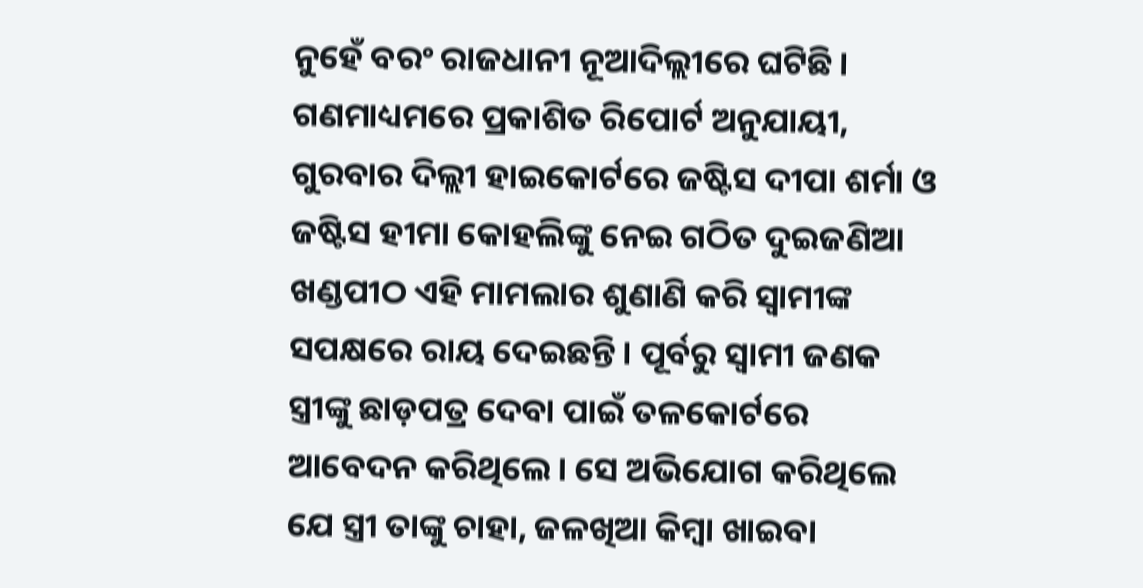ନୁହେଁ ବରଂ ରାଜଧାନୀ ନୂଆଦିଲ୍ଲୀରେ ଘଟିଛି।
ଗଣମାଧ୍ୟମରେ ପ୍ରକାଶିତ ରିପୋର୍ଟ ଅନୁଯାୟୀ, ଗୁରବାର ଦିଲ୍ଲୀ ହାଇକୋର୍ଟରେ ଜଷ୍ଟିସ ଦୀପା ଶର୍ମା ଓ ଜଷ୍ଟିସ ହୀମା କୋହଲିଙ୍କୁ ନେଇ ଗଠିତ ଦୁଇଜଣିଆ ଖଣ୍ଡପୀଠ ଏହି ମାମଲାର ଶୁଣାଣି କରି ସ୍ୱାମୀଙ୍କ ସପକ୍ଷରେ ରାୟ ଦେଇଛନ୍ତି। ପୂର୍ବରୁ ସ୍ୱାମୀ ଜଣକ ସ୍ତ୍ରୀଙ୍କୁ ଛାଡ଼ପତ୍ର ଦେବା ପାଇଁ ତଳକୋର୍ଟରେ ଆବେଦନ କରିଥିଲେ। ସେ ଅଭିଯୋଗ କରିଥିଲେ ଯେ ସ୍ତ୍ରୀ ତାଙ୍କୁ ଚାହା, ଜଳଖିଆ କିମ୍ୱା ଖାଇବା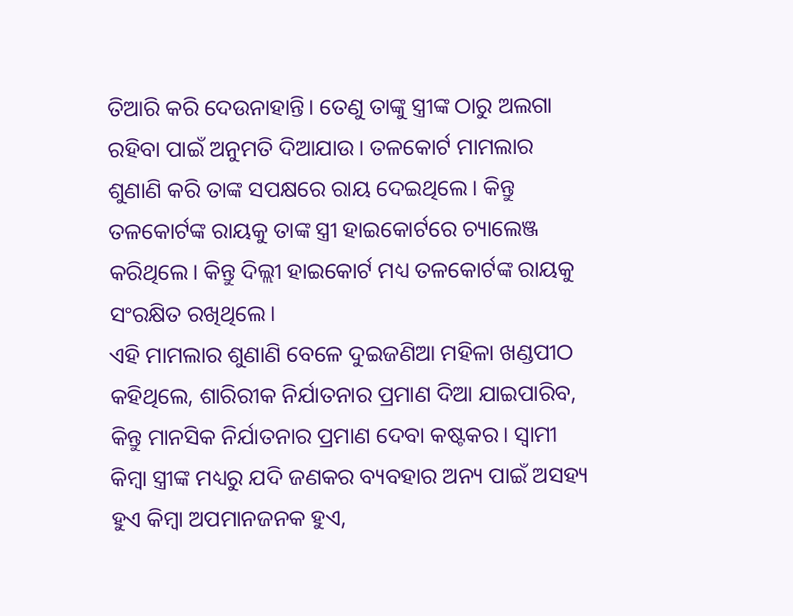ତିଆରି କରି ଦେଉନାହାନ୍ତି। ତେଣୁ ତାଙ୍କୁ ସ୍ତ୍ରୀଙ୍କ ଠାରୁ ଅଲଗା ରହିବା ପାଇଁ ଅନୁମତି ଦିଆଯାଉ। ତଳକୋର୍ଟ ମାମଲାର ଶୁଣାଣି କରି ତାଙ୍କ ସପକ୍ଷରେ ରାୟ ଦେଇଥିଲେ। କିନ୍ତୁ ତଳକୋର୍ଟଙ୍କ ରାୟକୁ ତାଙ୍କ ସ୍ତ୍ରୀ ହାଇକୋର୍ଟରେ ଚ୍ୟାଲେଞ୍ଜ କରିଥିଲେ। କିନ୍ତୁ ଦିଲ୍ଲୀ ହାଇକୋର୍ଟ ମଧ୍ୟ ତଳକୋର୍ଟଙ୍କ ରାୟକୁ ସଂରକ୍ଷିତ ରଖିଥିଲେ।
ଏହି ମାମଲାର ଶୁଣାଣି ବେଳେ ଦୁଇଜଣିଆ ମହିଳା ଖଣ୍ଡପୀଠ କହିଥିଲେ, ଶାରିରୀକ ନିର୍ଯାତନାର ପ୍ରମାଣ ଦିଆ ଯାଇପାରିବ, କିନ୍ତୁ ମାନସିକ ନିର୍ଯାତନାର ପ୍ରମାଣ ଦେବା କଷ୍ଟକର। ସ୍ୱାମୀ କିମ୍ୱା ସ୍ତ୍ରୀଙ୍କ ମଧ୍ୟରୁ ଯଦି ଜଣକର ବ୍ୟବହାର ଅନ୍ୟ ପାଇଁ ଅସହ୍ୟ ହୁଏ କିମ୍ୱା ଅପମାନଜନକ ହୁଏ,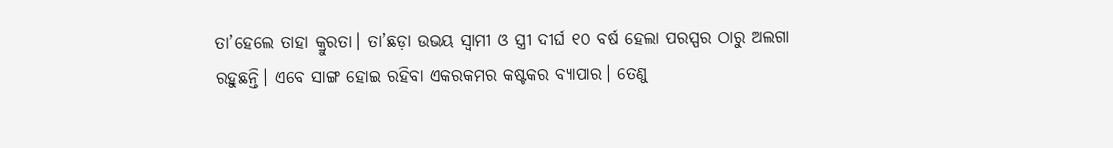ତା’ହେଲେ ତାହା କ୍ରୁରତା। ତା’ଛଡ଼ା ଉଭୟ ସ୍ୱାମୀ ଓ ସ୍ତ୍ରୀ ଦୀର୍ଘ ୧୦ ବର୍ଷ ହେଲା ପରସ୍ପର ଠାରୁ ଅଲଗା ରହୁଛନ୍ତି। ଏବେ ସାଙ୍ଗ ହୋଇ ରହିବା ଏକରକମର କଷ୍ଟକର ବ୍ୟାପାର। ତେଣୁ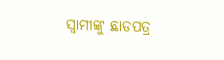ସ୍ୱାମୀଙ୍କୁ ଛାଡପତ୍ର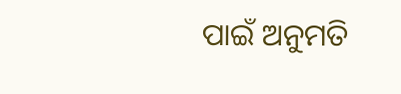ପାଇଁ ଅନୁମତି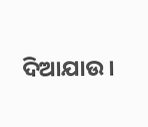ଦିଆଯାଉ।